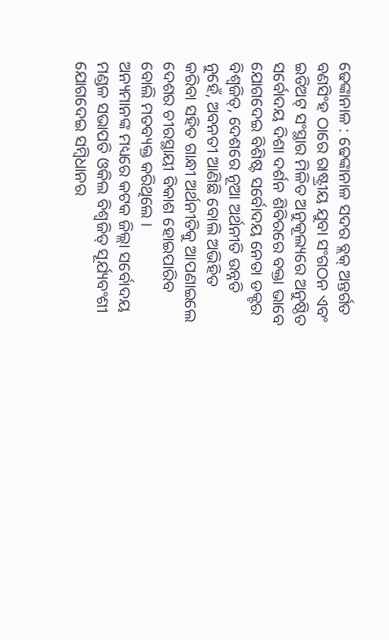ଢେଙ୍କାନାଳ : ଢେଙ୍କାନାଳ ସଦର ବ୍ଲକ୍ ଅନ୍ତର୍ଗତ ବଣସିଂହ ଠାରେ ରାଷ୍ଟ୍ରୀୟ ଯୁବା ସଂଗଠନ ଏବଂ ଇଡିଅଟ୍ ସଂସ୍ଥାର ମିଳିତ ଅନୁକୂଲ୍ୟରେ ଅନୁଷ୍ଠିତ ସର୍ବୋଦୟ ଦିଶା ଦର୍ଶନ ଶିବିରରେ ବକ୍ତା ଭାବେ ଯୋଗଦେଇ ବିଶିଷ୍ଟ ସର୍ବୋଦୟ ନେତା ଡକ୍ଟର ବିଶ୍ୱଜିତ୍, ଦେଶରେ ନୂଆ ଅର୍ଥନୀତି ଉନ୍ନତି ନୁହେଁ, ଅବନତୀ ଆଣିଛି ବୋଲି ଅଭିହିତ କରିବା ସହିତ ଗାନ୍ଧୀ ଅର୍ଥନୀତିକୁ ଆପଣାଇଲେ ଦେଶର ଚୀରସ୍ଥାୟୀ ବିକାଶ ହୋଇପାରିବ ବୋଲି ମତବ୍ୟକ୍ତ କରିଥିଲେ ।
ଅନ୍ୟମାନଙ୍କ ମଧ୍ୟରେ କଟକ ଜିଲ୍ଲା ସର୍ବୋଦୟ ମଣ୍ଡଳ ସଭାପତି ଓକିଲ ବିଶ୍ୱଜିତ୍ ସୂର୍ଯ୍ୟବଂଶୀ ଯୋଗଦେଇ ସମ୍ବିଧାନର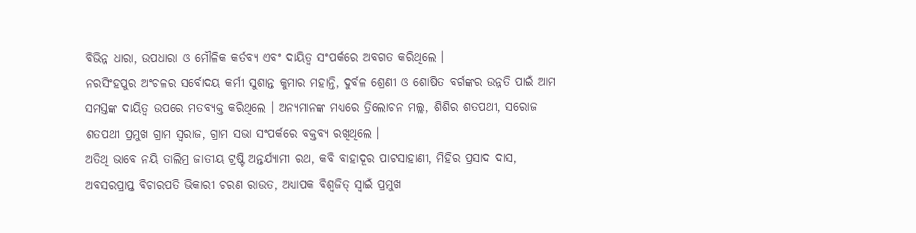ବିଭିନ୍ନ ଧାରା, ଉପଧାରା ଓ ମୌଳିକ କର୍ତବ୍ୟ ଏବଂ ଦାୟିତ୍ୱ ସଂପର୍କରେ ଅବଗତ କରିଥିଲେ ।
ନରସିଂହପୁର ଅଂଚଳର ସର୍ବୋଦୟ କର୍ମୀ ସୁଶାନ୍ତ କୁମାର ମହାନ୍ତି, ଦୁର୍ବଳ ଶ୍ରେଣୀ ଓ ଶୋଷିତ ବର୍ଗଙ୍କର ଉନ୍ନତି ପାଇଁ ଆମ ସମସ୍ତଙ୍କ ଦାୟିତ୍ୱ ଉପରେ ମତବ୍ୟକ୍ତ କରିଥିଲେ । ଅନ୍ୟମାନଙ୍କ ମଧ୍ୟରେ ତ୍ରିଲୋଚନ ମଲ୍ଲ, ଶିଶିର ଶତପଥୀ, ସରୋଜ ଶତପଥୀ ପ୍ରମୁଖ ଗ୍ରାମ ସ୍ୱରାଜ, ଗ୍ରାମ ସଭା ସଂପର୍କରେ ବକ୍ତବ୍ୟ ରଖିଥିଲେ ।
ଅତିଥି ଭାବେ ନୟି ତାଲିମ୍ର ଜାତୀୟ ଟ୍ରଷ୍ଟି ଅନ୍ତର୍ଯ୍ୟାମୀ ରଥ, କବି ବାହାଦୂର ପାଟସାହାଣୀ, ମିହିର ପ୍ରସାଦ ଦାସ, ଅବସରପ୍ରାପ୍ତ ବିଚାରପତି ଭିକାରୀ ଚରଣ ରାଉତ, ଅଧ୍ୟାପକ ବିଶ୍ୱଜିତ୍ ସ୍ୱାଇଁ ପ୍ରମୁଖ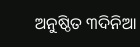ଅନୁଷ୍ଠିତ ୩ଦିନିଆ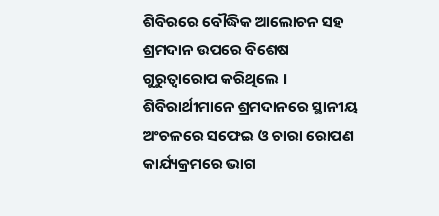ଶିବିରରେ ବୌଦ୍ଧିକ ଆଲୋଚନ ସହ ଶ୍ରମଦାନ ଉପରେ ବିଶେଷ ଗୁରୁତ୍ୱାରୋପ କରିଥିଲେ ।
ଶିବିରାର୍ଥୀମାନେ ଶ୍ରମଦାନରେ ସ୍ଥାନୀୟ ଅଂଚଳରେ ସଫେଇ ଓ ଚାରା ରୋପଣ କାର୍ଯ୍ୟକ୍ରମରେ ଭାଗ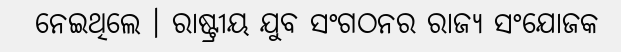ନେଇଥିଲେ । ରାଷ୍ଟ୍ରୀୟ ଯୁବ ସଂଗଠନର ରାଜ୍ୟ ସଂଯୋଜକ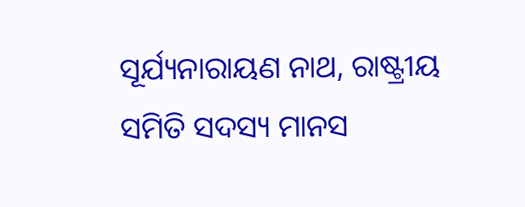ସୂର୍ଯ୍ୟନାରାୟଣ ନାଥ, ରାଷ୍ଟ୍ରୀୟ ସମିତି ସଦସ୍ୟ ମାନସ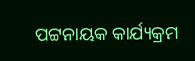ପଟ୍ଟନାୟକ କାର୍ଯ୍ୟକ୍ରମ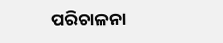ପରିଚାଳନା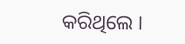କରିଥିଲେ ।